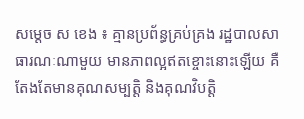សម្ដេច ស ខេង ៖ គ្មានប្រព័ន្ធគ្រប់គ្រង រដ្ឋបាលសាធារណៈណាមួយ មានភាពល្អឥតខ្ចោះនោះឡើយ គឺតែងតែមានគុណសម្បត្តិ និងគុណវិបត្តិ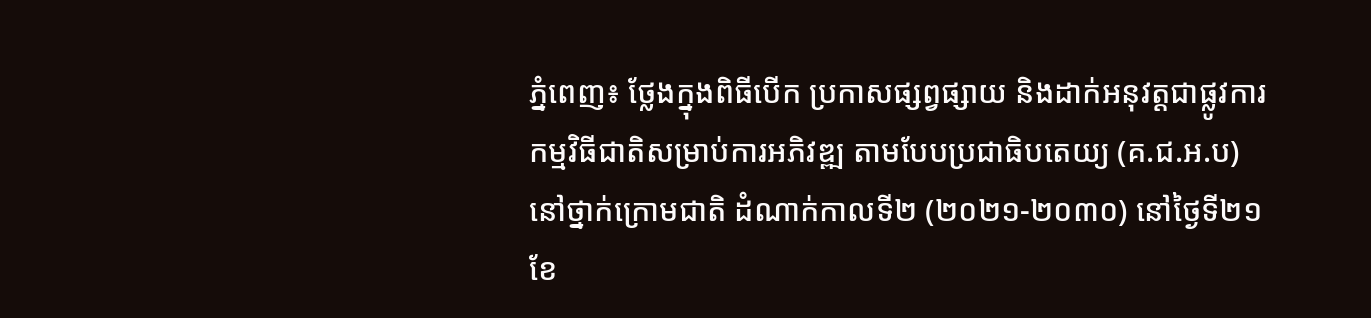ភ្នំពេញ៖ ថ្លែងក្នុងពិធីបើក ប្រកាសផ្សព្វផ្សាយ និងដាក់អនុវត្តជាផ្លូវការ កម្មវិធីជាតិសម្រាប់ការអភិវឌ្ឍ តាមបែបប្រជាធិបតេយ្យ (គ.ជ.អ.ប) នៅថ្នាក់ក្រោមជាតិ ដំណាក់កាលទី២ (២០២១-២០៣០) នៅថ្ងៃទី២១ ខែ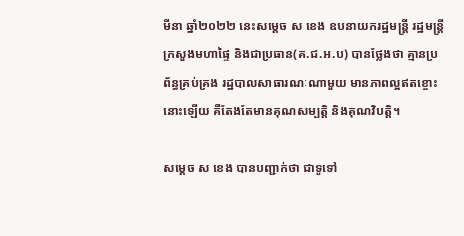មីនា ឆ្នាំ២០២២ នេះសម្ដេច ស ខេង ឧបនាយករដ្ឋមន្ដ្រី រដ្ឋមន្ដ្រីក្រសួងមហាផ្ទៃ និងជាប្រធាន(គ.ជ.អ.ប) បានថ្លែងថា គ្មានប្រព័ន្ធគ្រប់គ្រង រដ្ឋបាលសាធារណៈណាមួយ មានភាពល្អឥតខ្ចោះនោះឡើយ គឺតែងតែមានគុណសម្បត្តិ និងគុណវិបត្តិ។

សម្ដេច ស ខេង បានបញ្ជាក់ថា ជាទូទៅ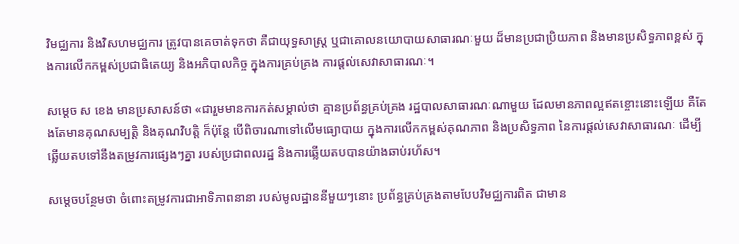វិមជ្ឈការ និងវិសហមជ្ឈការ ត្រូវបានគេចាត់ទុកថា គឺជាយុទ្ធសាស្ដ្រ ឬជាគោលនយោបាយសាធារណៈមួយ ដ៏មានប្រជាប្រិយភាព និងមានប្រសិទ្ធភាពខ្ពស់ ក្នុងការលើកកម្ពស់ប្រជាធិតេយ្យ និងអភិបាលកិច្ច ក្នុងការគ្រប់គ្រង ការផ្ដល់សេវាសាធារណៈ។

សម្ដេច ស ខេង មានប្រសាសន៍ថា «ជារួមមានការកត់សម្គាល់ថា គ្មានប្រព័ន្ធគ្រប់គ្រង រដ្ឋបាលសាធារណៈណាមួយ ដែលមានភាពល្អឥតខ្ចោះនោះឡើយ គឺតែងតែមានគុណសម្បត្តិ និងគុណវិបត្តិ ក៏ប៉ុន្តែ បើពិចារណាទៅលើមធ្យោបាយ ក្នុងការលើកកម្ពស់គុណភាព និងប្រសិទ្ធភាព នៃការផ្តល់សេវាសាធារណៈ ដើម្បីឆ្លើយតបទៅនឹងតម្រូវការផ្សេងៗគ្នា របស់ប្រជាពលរដ្ឋ និងការឆ្លើយតបបានយ៉ាងឆាប់រហ័ស។

សម្តេចបន្ថែមថា ចំពោះតម្រូវការជាអាទិភាពនានា របស់មូលដ្ឋាននីមួយៗនោះ ប្រព័ន្ធគ្រប់គ្រងតាមបែបវិមជ្ឈការពិត ជាមាន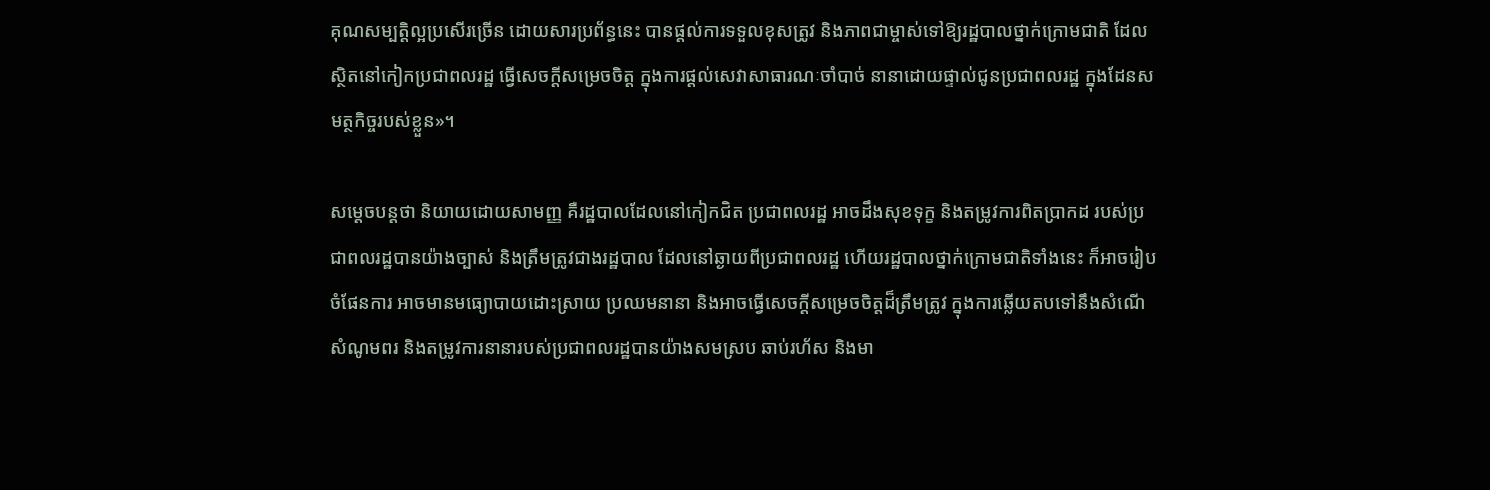គុណសម្បត្តិល្អប្រសើរច្រើន ដោយសារប្រព័ន្ធនេះ បានផ្តល់ការទទួលខុសត្រូវ និងភាពជាម្ចាស់ទៅឱ្យរដ្ឋបាលថ្នាក់ក្រោមជាតិ ដែលស្ថិតនៅកៀកប្រជាពលរដ្ឋ ធ្វើសេចក្តីសម្រេចចិត្ត ក្នុងការផ្តល់សេវាសាធារណៈចាំបាច់ នានាដោយផ្ទាល់ជូនប្រជាពលរដ្ឋ ក្នុងដែនសមត្ថកិច្ចរបស់ខ្លួន»។

សម្ដេចបន្ដថា និយាយដោយសាមញ្ញ គឺរដ្ឋបាលដែលនៅកៀកជិត ប្រជាពលរដ្ឋ អាចដឹងសុខទុក្ខ និងតម្រូវការពិតប្រាកដ របស់ប្រជាពលរដ្ឋបានយ៉ាងច្បាស់ និងត្រឹមត្រូវជាងរដ្ឋបាល ដែលនៅឆ្ងាយពីប្រជាពលរដ្ឋ ហើយរដ្ឋបាលថ្នាក់ក្រោមជាតិទាំងនេះ ក៏អាចរៀបចំផែនការ អាចមានមធ្យោបាយដោះស្រាយ ប្រឈមនានា និងអាចធ្វើសេចក្ដីសម្រេចចិត្តដ៏ត្រឹមត្រូវ ក្នុងការឆ្លើយតបទៅនឹងសំណើ សំណូមពរ និងតម្រូវការនានារបស់ប្រជាពលរដ្ឋបានយ៉ាងសមស្រប ឆាប់រហ័ស និងមា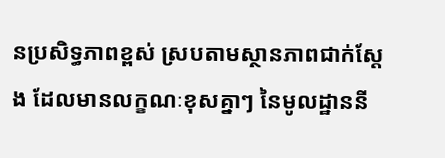នប្រសិទ្ធភាពខ្ពស់ ស្របតាមស្ថានភាពជាក់ស្ដែង ដែលមានលក្ខណៈខុសគ្នាៗ នៃមូលដ្ឋាននី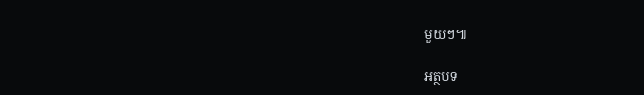មួយៗ៕

អត្ថបទ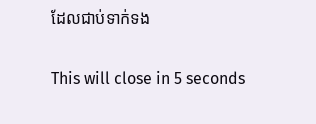ដែលជាប់ទាក់ទង

This will close in 5 seconds